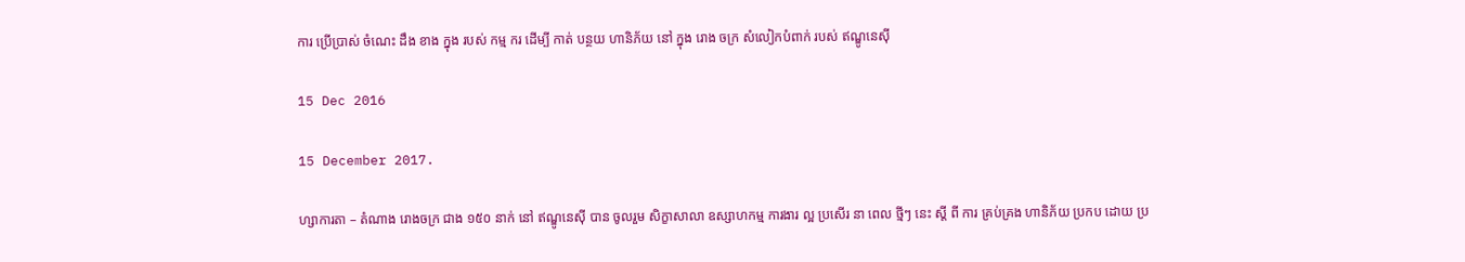ការ ប្រើប្រាស់ ចំណេះ ដឹង ខាង ក្នុង របស់ កម្ម ករ ដើម្បី កាត់ បន្ថយ ហានិភ័យ នៅ ក្នុង រោង ចក្រ សំលៀកបំពាក់ របស់ ឥណ្ឌូនេស៊ី

15 Dec 2016

15 December 2017.

ហ្សាការតា – តំណាង រោងចក្រ ជាង ១៥០ នាក់ នៅ ឥណ្ឌូនេស៊ី បាន ចូលរួម សិក្ខាសាលា ឧស្សាហកម្ម ការងារ ល្អ ប្រសើរ នា ពេល ថ្មីៗ នេះ ស្តី ពី ការ គ្រប់គ្រង ហានិភ័យ ប្រកប ដោយ ប្រ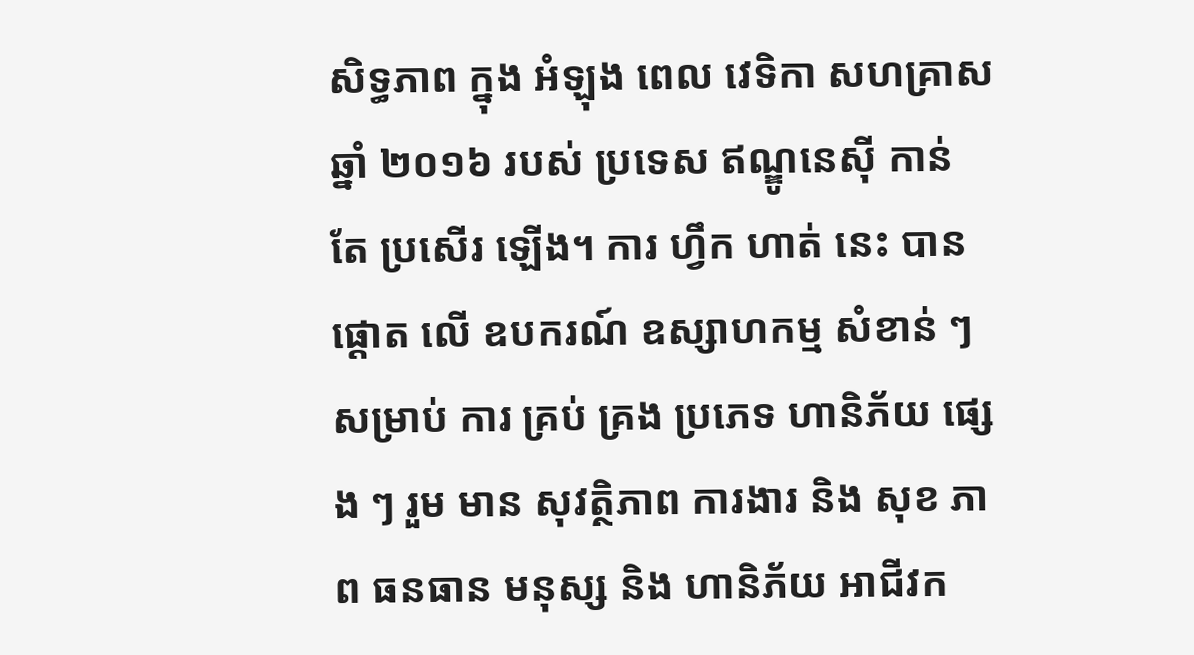សិទ្ធភាព ក្នុង អំឡុង ពេល វេទិកា សហគ្រាស ឆ្នាំ ២០១៦ របស់ ប្រទេស ឥណ្ឌូនេស៊ី កាន់ តែ ប្រសើរ ឡើង។ ការ ហ្វឹក ហាត់ នេះ បាន ផ្តោត លើ ឧបករណ៍ ឧស្សាហកម្ម សំខាន់ ៗ សម្រាប់ ការ គ្រប់ គ្រង ប្រភេទ ហានិភ័យ ផ្សេង ៗ រួម មាន សុវត្ថិភាព ការងារ និង សុខ ភាព ធនធាន មនុស្ស និង ហានិភ័យ អាជីវក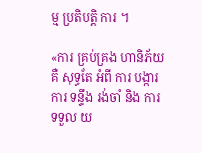ម្ម ប្រតិបត្តិ ការ ។

«ការ គ្រប់គ្រង ហានិភ័យ គឺ សុទ្ធតែ អំពី ការ បង្ការ ការ ទន្ទឹង រង់ចាំ និង ការ ទទួល យ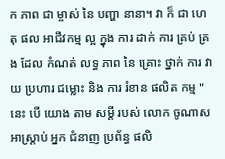ក ភាព ជា ម្ចាស់ នៃ បញ្ហា នានា។ វា ក៏ ជា ហេតុ ផល អាជីវកម្ម ល្អ ក្នុង ការ ដាក់ ការ គ្រប់ គ្រង ដែល កំណត់ លទ្ធ ភាព នៃ គ្រោះ ថ្នាក់ ការ វាយ ប្រហារ ជម្លោះ និង ការ រំខាន ផលិត កម្ម " នេះ បើ យោង តាម សម្តី របស់ លោក ចូណាស អាស្ត្រាប់ អ្នក ជំនាញ ប្រព័ន្ធ ផលិ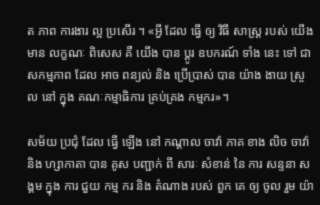ត ភាព ការងារ ល្អ ប្រសើរ ។ «អ្វី ដែល ធ្វើ ឲ្យ វិធី សាស្ត្រ របស់ យើង មាន លក្ខណៈ ពិសេស គឺ យើង បាន ប្តូរ ឧបករណ៍ ទាំង នេះ ទៅ ជា សកម្មភាព ដែល អាច ពន្យល់ និង ប្រើប្រាស់ បាន យ៉ាង ងាយ ស្រួល នៅ ក្នុង គណៈកម្មាធិការ គ្រប់គ្រង កម្មករ»។

សម័យ ប្រជុំ ដែល ធ្វើ ឡើង នៅ កណ្តាល ចាវ៉ា ភាគ ខាង លិច ចាវ៉ា និង ហ្សាកាតា បាន គូស បញ្ជាក់ ពី សារៈ សំខាន់ នៃ ការ សន្ទនា សង្គម ក្នុង ការ ជួយ កម្ម ករ និង តំណាង របស់ ពួក គេ ឲ្យ ចូល រួម យ៉ា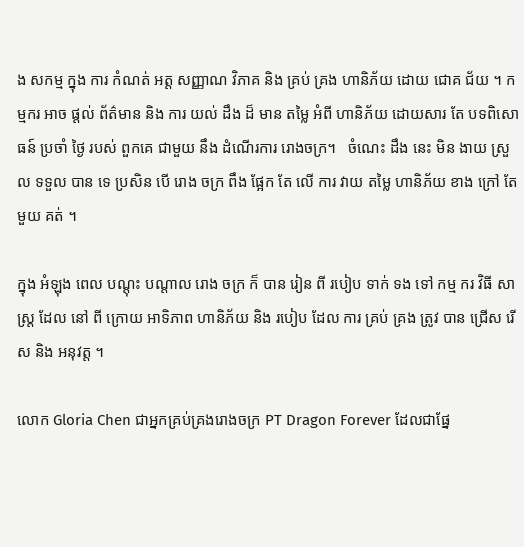ង សកម្ម ក្នុង ការ កំណត់ អត្ត សញ្ញាណ វិភាគ និង គ្រប់ គ្រង ហានិភ័យ ដោយ ជោគ ជ័យ ។ កម្មករ អាច ផ្តល់ ព័ត៌មាន និង ការ យល់ ដឹង ដ៏ មាន តម្លៃ អំពី ហានិភ័យ ដោយសារ តែ បទពិសោធន៍ ប្រចាំ ថ្ងៃ របស់ ពួកគេ ជាមួយ នឹង ដំណើរការ រោងចក្រ។   ចំណេះ ដឹង នេះ មិន ងាយ ស្រួល ទទួល បាន ទេ ប្រសិន បើ រោង ចក្រ ពឹង ផ្អែក តែ លើ ការ វាយ តម្លៃ ហានិភ័យ ខាង ក្រៅ តែ មួយ គត់ ។

ក្នុង អំឡុង ពេល បណ្តុះ បណ្តាល រោង ចក្រ ក៏ បាន រៀន ពី របៀប ទាក់ ទង ទៅ កម្ម ករ វិធី សាស្ត្រ ដែល នៅ ពី ក្រោយ អាទិភាព ហានិភ័យ និង របៀប ដែល ការ គ្រប់ គ្រង ត្រូវ បាន ជ្រើស រើស និង អនុវត្ត ។

លោក Gloria Chen ជាអ្នកគ្រប់គ្រងរោងចក្រ PT Dragon Forever ដែលជាផ្នែ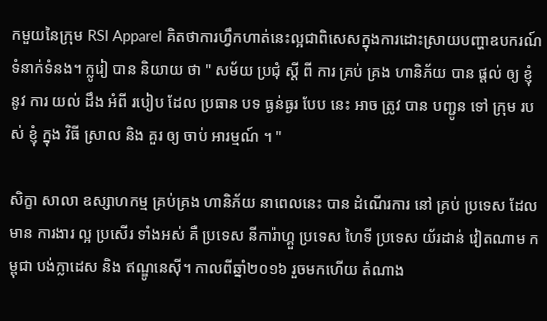កមួយនៃក្រុម RSI Apparel គិតថាការហ្វឹកហាត់នេះល្អជាពិសេសក្នុងការដោះស្រាយបញ្ហាឧបករណ៍ទំនាក់ទំនង។ ក្លូរៀ បាន និយាយ ថា " សម័យ ប្រជុំ ស្តី ពី ការ គ្រប់ គ្រង ហានិភ័យ បាន ផ្តល់ ឲ្យ ខ្ញុំ នូវ ការ យល់ ដឹង អំពី របៀប ដែល ប្រធាន បទ ធ្ងន់ធ្ងរ បែប នេះ អាច ត្រូវ បាន បញ្ជូន ទៅ ក្រុម របស់ ខ្ញុំ ក្នុង វិធី ស្រាល និង គួរ ឲ្យ ចាប់ អារម្មណ៍ ។ "

សិក្ខា សាលា ឧស្សាហកម្ម គ្រប់គ្រង ហានិភ័យ នាពេលនេះ បាន ដំណើរការ នៅ គ្រប់ ប្រទេស ដែល មាន ការងារ ល្អ ប្រសើរ ទាំងអស់ គឺ ប្រទេស នីការ៉ាហ្គួ ប្រទេស ហៃទី ប្រទេស យ័រដាន់ វៀតណាម កម្ពុជា បង់ក្លាដេស និង ឥណ្ឌូនេស៊ី។ កាលពីឆ្នាំ២០១៦ រួចមកហើយ តំណាង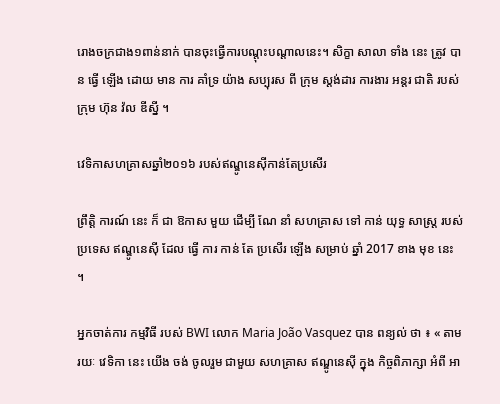រោងចក្រជាង១ពាន់នាក់ បានចុះធ្វើការបណ្តុះបណ្តាលនេះ។ សិក្ខា សាលា ទាំង នេះ ត្រូវ បាន ធ្វើ ឡើង ដោយ មាន ការ គាំទ្រ យ៉ាង សប្បុរស ពី ក្រុម ស្តង់ដារ ការងារ អន្តរ ជាតិ របស់ ក្រុម ហ៊ុន វ៉ល ឌីស្នី ។

វេទិកាសហគ្រាសឆ្នាំ២០១៦ របស់ឥណ្ឌូនេស៊ីកាន់តែប្រសើរ

ព្រឹត្តិ ការណ៍ នេះ ក៏ ជា ឱកាស មួយ ដើម្បី ណែ នាំ សហគ្រាស ទៅ កាន់ យុទ្ធ សាស្ត្រ របស់ ប្រទេស ឥណ្ឌូនេស៊ី ដែល ធ្វើ ការ កាន់ តែ ប្រសើរ ឡើង សម្រាប់ ឆ្នាំ 2017 ខាង មុខ នេះ ។

អ្នកចាត់ការ កម្មវិធី របស់ BWI លោក Maria João Vasquez បាន ពន្យល់ ថា ៖ « តាមរយៈ វេទិកា នេះ យើង ចង់ ចូលរួម ជាមួយ សហគ្រាស ឥណ្ឌូនេស៊ី ក្នុង កិច្ចពិភាក្សា អំពី អា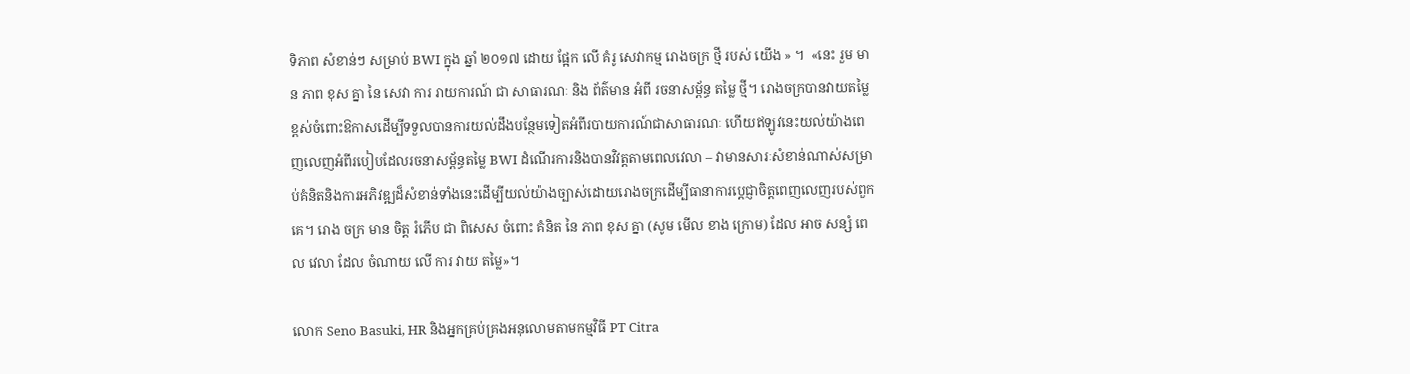ទិភាព សំខាន់ៗ សម្រាប់ BWI ក្នុង ឆ្នាំ ២០១៧ ដោយ ផ្អែក លើ គំរូ សេវាកម្ម រោងចក្រ ថ្មី របស់ យើង » ។  «នេះ រួម មាន ភាព ខុស គ្នា នៃ សេវា ការ រាយការណ៍ ជា សាធារណៈ និង ព័ត៌មាន អំពី រចនាសម្ព័ន្ធ តម្លៃ ថ្មី។ រោងចក្របានវាយតម្លៃខ្ពស់ចំពោះឱកាសដើម្បីទទួលបានការយល់ដឹងបន្ថែមទៀតអំពីរបាយការណ៍ជាសាធារណៈ ហើយឥឡូវនេះយល់យ៉ាងពេញលេញអំពីរបៀបដែលរចនាសម្ព័ន្ធតម្លៃ BWI ដំណើរការនិងបានវិវត្តតាមពេលវេលា – វាមានសារៈសំខាន់ណាស់សម្រាប់គំនិតនិងការអភិវឌ្ឍដ៏សំខាន់ទាំងនេះដើម្បីយល់យ៉ាងច្បាស់ដោយរោងចក្រដើម្បីធានាការប្តេជ្ញាចិត្តពេញលេញរបស់ពួកគេ។ រោង ចក្រ មាន ចិត្ត រំភើប ជា ពិសេស ចំពោះ គំនិត នៃ ភាព ខុស គ្នា (សូម មើល ខាង ក្រោម) ដែល អាច សន្សំ ពេល វេលា ដែល ចំណាយ លើ ការ វាយ តម្លៃ»។

លោក Seno Basuki, HR និងអ្នកគ្រប់គ្រងអនុលោមតាមកម្មវិធី PT Citra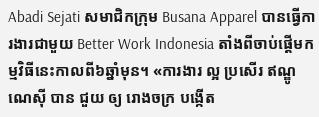Abadi Sejati សមាជិកក្រុម Busana Apparel បានធ្វើការងារជាមួយ Better Work Indonesia តាំងពីចាប់ផ្តើមកម្មវិធីនេះកាលពី៦ឆ្នាំមុន។ «ការងារ ល្អ ប្រសើរ ឥណ្ឌូណេស៊ី បាន ជួយ ឲ្យ រោងចក្រ បង្កើត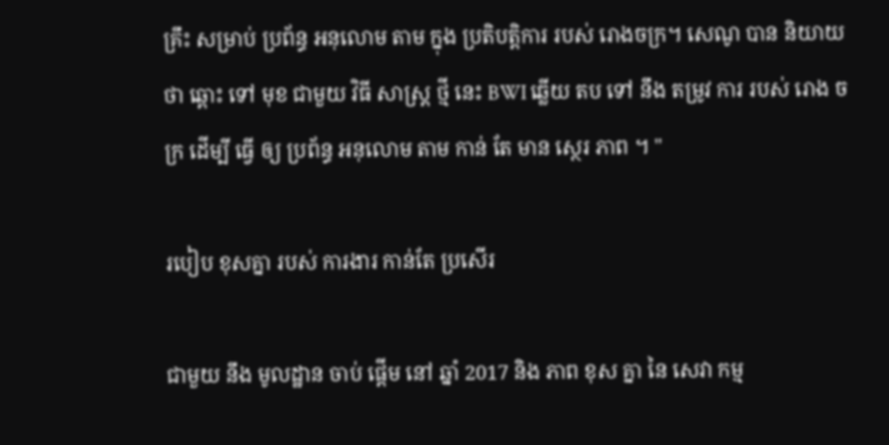គ្រឹះ សម្រាប់ ប្រព័ន្ធ អនុលោម តាម ក្នុង ប្រតិបត្តិការ របស់ រោងចក្រ។ សេណូ បាន និយាយ ថា ឆ្ពោះ ទៅ មុខ ជាមួយ វិធី សាស្ត្រ ថ្មី នេះ BWI ឆ្លើយ តប ទៅ នឹង តម្រូវ ការ របស់ រោង ចក្រ ដើម្បី ធ្វើ ឲ្យ ប្រព័ន្ធ អនុលោម តាម កាន់ តែ មាន ស្ថេរ ភាព ។ "

របៀប ខុសគ្នា របស់ ការងារ កាន់តែ ប្រសើរ

ជាមួយ នឹង មូលដ្ឋាន ចាប់ ផ្តើម នៅ ឆ្នាំ 2017 និង ភាព ខុស គ្នា នៃ សេវា កម្ម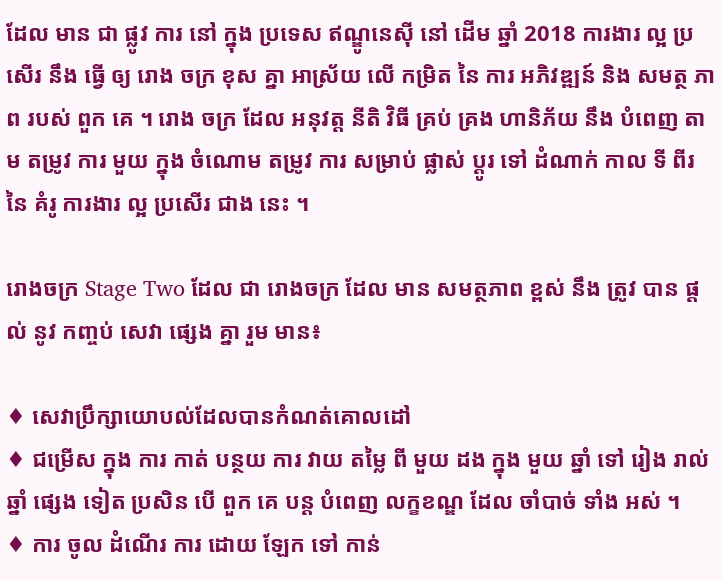ដែល មាន ជា ផ្លូវ ការ នៅ ក្នុង ប្រទេស ឥណ្ឌូនេស៊ី នៅ ដើម ឆ្នាំ 2018 ការងារ ល្អ ប្រសើរ នឹង ធ្វើ ឲ្យ រោង ចក្រ ខុស គ្នា អាស្រ័យ លើ កម្រិត នៃ ការ អភិវឌ្ឍន៍ និង សមត្ថ ភាព របស់ ពួក គេ ។ រោង ចក្រ ដែល អនុវត្ត នីតិ វិធី គ្រប់ គ្រង ហានិភ័យ នឹង បំពេញ តាម តម្រូវ ការ មួយ ក្នុង ចំណោម តម្រូវ ការ សម្រាប់ ផ្លាស់ ប្តូរ ទៅ ដំណាក់ កាល ទី ពីរ នៃ គំរូ ការងារ ល្អ ប្រសើរ ជាង នេះ ។

រោងចក្រ Stage Two ដែល ជា រោងចក្រ ដែល មាន សមត្ថភាព ខ្ពស់ នឹង ត្រូវ បាន ផ្តល់ នូវ កញ្ចប់ សេវា ផ្សេង គ្នា រួម មាន៖

♦ សេវាប្រឹក្សាយោបល់ដែលបានកំណត់គោលដៅ
♦ ជម្រើស ក្នុង ការ កាត់ បន្ថយ ការ វាយ តម្លៃ ពី មួយ ដង ក្នុង មួយ ឆ្នាំ ទៅ រៀង រាល់ ឆ្នាំ ផ្សេង ទៀត ប្រសិន បើ ពួក គេ បន្ត បំពេញ លក្ខខណ្ឌ ដែល ចាំបាច់ ទាំង អស់ ។
♦ ការ ចូល ដំណើរ ការ ដោយ ឡែក ទៅ កាន់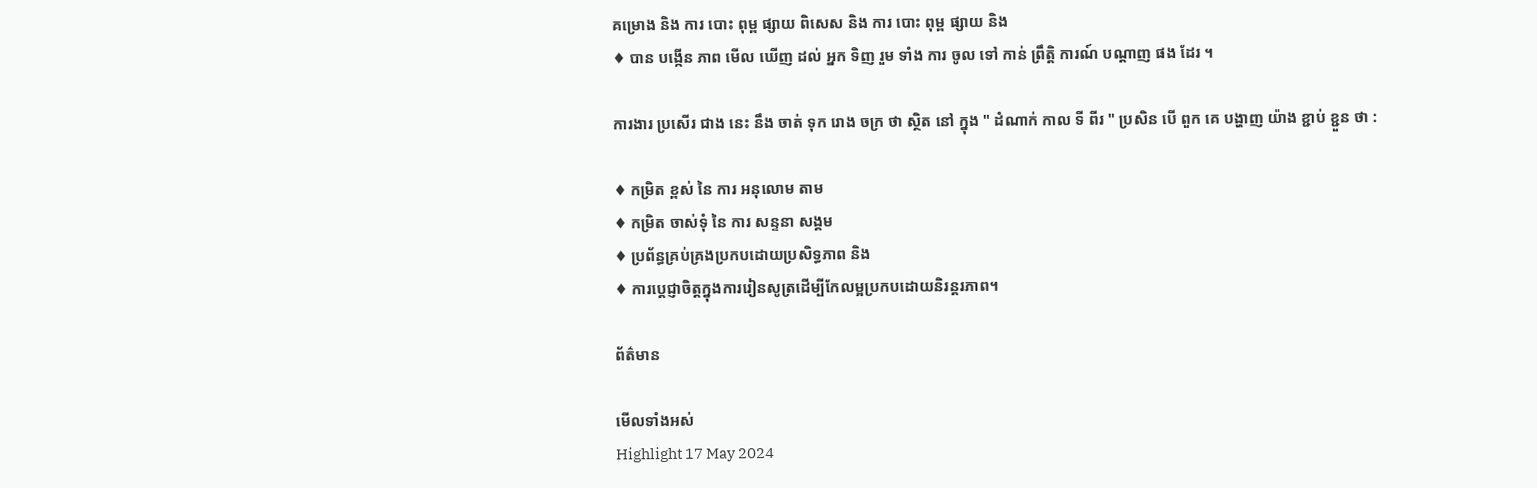គម្រោង និង ការ បោះ ពុម្ព ផ្សាយ ពិសេស និង ការ បោះ ពុម្ព ផ្សាយ និង
♦ បាន បង្កើន ភាព មើល ឃើញ ដល់ អ្នក ទិញ រួម ទាំង ការ ចូល ទៅ កាន់ ព្រឹត្តិ ការណ៍ បណ្តាញ ផង ដែរ ។

ការងារ ប្រសើរ ជាង នេះ នឹង ចាត់ ទុក រោង ចក្រ ថា ស្ថិត នៅ ក្នុង " ដំណាក់ កាល ទី ពីរ " ប្រសិន បើ ពួក គេ បង្ហាញ យ៉ាង ខ្ជាប់ ខ្ជួន ថា :

♦ កម្រិត ខ្ពស់ នៃ ការ អនុលោម តាម
♦ កម្រិត ចាស់ទុំ នៃ ការ សន្ទនា សង្គម
♦ ប្រព័ន្ធគ្រប់គ្រងប្រកបដោយប្រសិទ្ធភាព និង
♦ ការប្តេជ្ញាចិត្តក្នុងការរៀនសូត្រដើម្បីកែលម្អប្រកបដោយនិរន្តរភាព។

ព័ត៌មាន

មើលទាំងអស់
Highlight 17 May 2024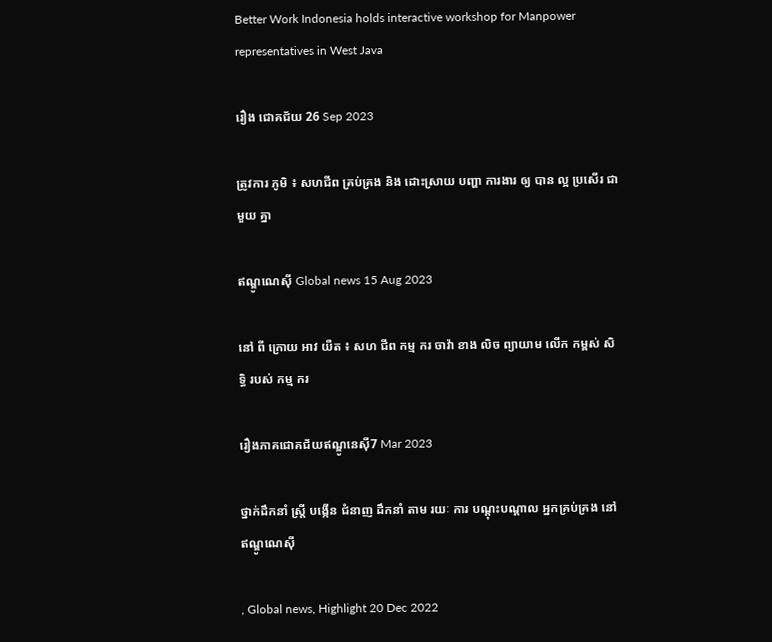Better Work Indonesia holds interactive workshop for Manpower representatives in West Java

រឿង ជោគជ័យ 26 Sep 2023

ត្រូវការ ភូមិ ៖ សហជីព គ្រប់គ្រង និង ដោះស្រាយ បញ្ហា ការងារ ឲ្យ បាន ល្អ ប្រសើរ ជាមួយ គ្នា

ឥណ្ឌូណេស៊ី Global news 15 Aug 2023

នៅ ពី ក្រោយ អាវ យឺត ៖ សហ ជីព កម្ម ករ ចាវ៉ា ខាង លិច ព្យាយាម លើក កម្ពស់ សិទ្ធិ របស់ កម្ម ករ

រឿងភាគជោគជ័យឥណ្ឌូនេស៊ី7 Mar 2023

ថ្នាក់ដឹកនាំ ស្ត្រី បង្កើន ជំនាញ ដឹកនាំ តាម រយៈ ការ បណ្ដុះបណ្ដាល អ្នកគ្រប់គ្រង នៅ ឥណ្ឌូណេស៊ី

, Global news, Highlight 20 Dec 2022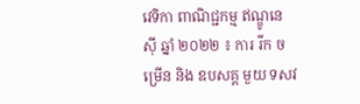វេទិកា ពាណិជ្ជកម្ម ឥណ្ឌូនេស៊ី ឆ្នាំ ២០២២ ៖ ការ រីក ចម្រើន និង ឧបសគ្គ មួយ ទសវ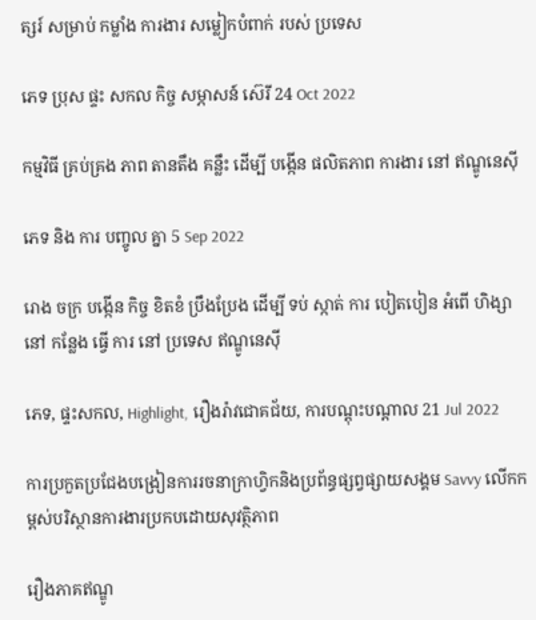ត្សរ៍ សម្រាប់ កម្លាំង ការងារ សម្លៀកបំពាក់ របស់ ប្រទេស

ភេទ ប្រុស ផ្ទះ សកល កិច្ច សម្ភាសន៍ ស៊េរី 24 Oct 2022

កម្មវិធី គ្រប់គ្រង ភាព តានតឹង គន្លឹះ ដើម្បី បង្កើន ផលិតភាព ការងារ នៅ ឥណ្ឌូនេស៊ី

ភេទ និង ការ បញ្ចូល គ្នា 5 Sep 2022

រោង ចក្រ បង្កើន កិច្ច ខិតខំ ប្រឹងប្រែង ដើម្បី ទប់ ស្កាត់ ការ បៀតបៀន អំពើ ហិង្សា នៅ កន្លែង ធ្វើ ការ នៅ ប្រទេស ឥណ្ឌូនេស៊ី

ភេទ, ផ្ទះសកល, Highlight, រឿងរ៉ាវជោគជ័យ, ការបណ្តុះបណ្តាល 21 Jul 2022

ការប្រកួតប្រជែងបង្រៀនការរចនាក្រាហ្វិកនិងប្រព័ន្ធផ្សព្វផ្សាយសង្គម Savvy លើកកម្ពស់បរិស្ថានការងារប្រកបដោយសុវត្ថិភាព

រឿងភាគឥណ្ឌូ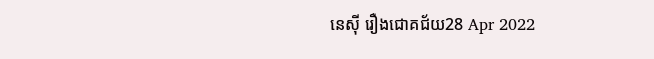នេស៊ី រឿងជោគជ័យ28 Apr 2022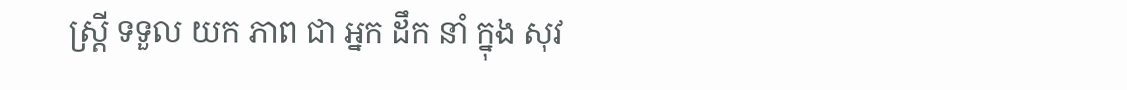ស្ត្រី ទទួល យក ភាព ជា អ្នក ដឹក នាំ ក្នុង សុវ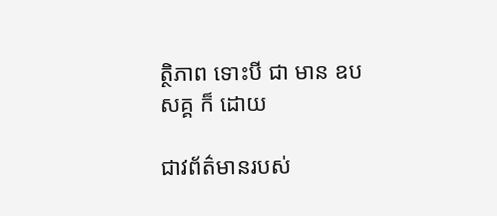ត្ថិភាព ទោះបី ជា មាន ឧបសគ្គ ក៏ ដោយ

ជាវព័ត៌មានរបស់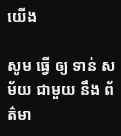យើង

សូម ធ្វើ ឲ្យ ទាន់ សម័យ ជាមួយ នឹង ព័ត៌មា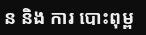ន និង ការ បោះពុម្ព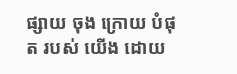ផ្សាយ ចុង ក្រោយ បំផុត របស់ យើង ដោយ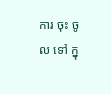ការ ចុះ ចូល ទៅ ក្នុ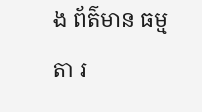ង ព័ត៌មាន ធម្មតា រ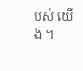បស់ យើង ។